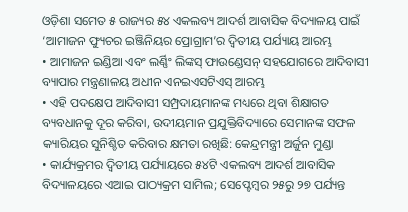ଓଡ଼ିଶା ସମେତ ୫ ରାଜ୍ୟର ୫୪ ଏକଲବ୍ୟ ଆଦର୍ଶ ଆବାସିକ ବିଦ୍ୟାଳୟ ପାଇଁ ‘ଆମାଜନ ଫ୍ୟୁଚର ଇଞ୍ଜିନିୟର ପ୍ରୋଗ୍ରାମ’ର ଦ୍ୱିତୀୟ ପର୍ଯ୍ୟାୟ ଆରମ୍ଭ
• ଆମାଜନ ଇଣ୍ଡିଆ ଏବଂ ଲର୍ଣ୍ଣିଂ ଲିଙ୍କସ୍ ଫାଉଣ୍ଡେସନ୍ ସହଯୋଗରେ ଆଦିବାସୀ ବ୍ୟାପାର ମନ୍ତ୍ରଣାଳୟ ଅଧୀନ ଏନଇଏସଟିଏସ୍ ଆରମ୍ଭ
• ଏହି ପଦକ୍ଷେପ ଆଦିବାସୀ ସମ୍ପ୍ରଦାୟମାନଙ୍କ ମଧ୍ୟରେ ଥିବା ଶିକ୍ଷାଗତ ବ୍ୟବଧାନକୁ ଦୂର କରିବା, ଉଦୀୟମାନ ପ୍ରଯୁକ୍ତିବିଦ୍ୟାରେ ସେମାନଙ୍କ ସଫଳ କ୍ୟାରିୟର ସୁନିଶ୍ଚିତ କରିବାର କ୍ଷମତା ରଖିଛି: କେନ୍ଦ୍ରମନ୍ତ୍ରୀ ଅର୍ଜୁନ ମୁଣ୍ଡା
• କାର୍ଯ୍ୟକ୍ରମର ଦ୍ୱିତୀୟ ପର୍ଯ୍ୟାୟରେ ୫୪ଟି ଏକଲବ୍ୟ ଆଦର୍ଶ ଆବାସିକ ବିଦ୍ୟାଳୟରେ ଏଆଇ ପାଠ୍ୟକ୍ରମ ସାମିଲ; ସେପ୍ଟେମ୍ବର ୨୫ରୁ ୨୭ ପର୍ଯ୍ୟନ୍ତ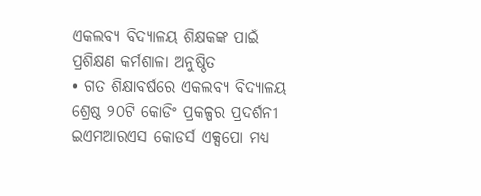ଏକଲବ୍ୟ ବିଦ୍ୟାଳୟ ଶିକ୍ଷକଙ୍କ ପାଇଁ ପ୍ରଶିକ୍ଷଣ କର୍ମଶାଳା ଅନୁଷ୍ଠିତ
• ଗତ ଶିକ୍ଷାବର୍ଷରେ ଏକଲବ୍ୟ ବିଦ୍ୟାଳୟ ଶ୍ରେଷ୍ଠ ୨୦ଟି କୋଡିଂ ପ୍ରକଳ୍ପର ପ୍ରଦର୍ଶନୀ ଇଏମଆରଏସ କୋଡର୍ସ ଏକ୍ସପୋ ମଧ୍ୟ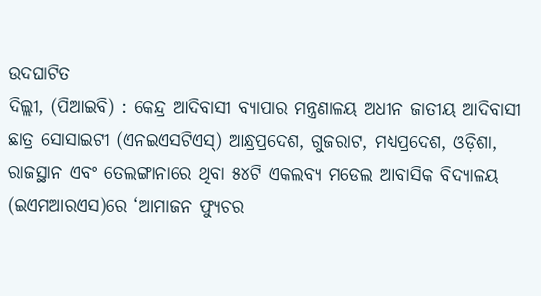ଉଦଘାଟିତ
ଦିଲ୍ଲୀ, (ପିଆଇବି) : କେନ୍ଦ୍ର ଆଦିବାସୀ ବ୍ୟାପାର ମନ୍ତ୍ରଣାଳୟ ଅଧୀନ ଜାତୀୟ ଆଦିବାସୀ ଛାତ୍ର ସୋସାଇଟୀ (ଏନଇଏସଟିଏସ୍) ଆନ୍ଧ୍ରପ୍ରଦେଶ, ଗୁଜରାଟ, ମଧ୍ୟପ୍ରଦେଶ, ଓଡ଼ିଶା, ରାଜସ୍ଥାନ ଏବଂ ତେଲଙ୍ଗାନାରେ ଥିବା ୫୪ଟି ଏକଲବ୍ୟ ମଡେଲ ଆବାସିକ ବିଦ୍ୟାଳୟ (ଇଏମଆରଏସ)ରେ ‘ଆମାଜନ ଫ୍ୟୁଚର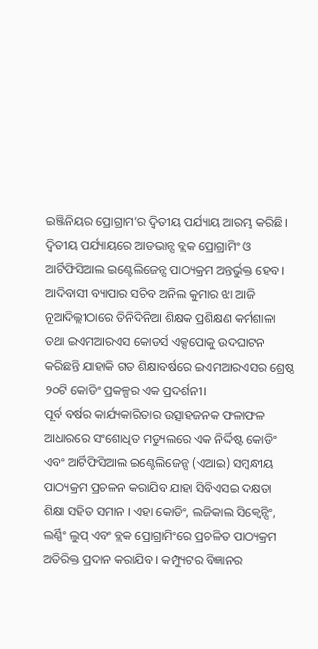ଇଞ୍ଜିନିୟର ପ୍ରୋଗ୍ରାମ’ର ଦ୍ୱିତୀୟ ପର୍ଯ୍ୟାୟ ଆରମ୍ଭ କରିଛି। ଦ୍ୱିତୀୟ ପର୍ଯ୍ୟାୟରେ ଆଡଭାନ୍ସ ବ୍ଲକ ପ୍ରୋଗ୍ରାମିଂ ଓ ଆର୍ଟିଫିସିଆଲ ଇଣ୍ଟେଲିଜେନ୍ସ ପାଠ୍ୟକ୍ରମ ଅନ୍ତର୍ଭୁକ୍ତ ହେବ। ଆଦିବାସୀ ବ୍ୟାପାର ସଚିବ ଅନିଲ କୁମାର ଝା ଆଜି ନୂଆଦିଲ୍ଲୀଠାରେ ତିନିଦିନିଆ ଶିକ୍ଷକ ପ୍ରଶିକ୍ଷଣ କର୍ମଶାଳା ତଥା ଇଏମଆରଏସ କୋଡର୍ସ ଏକ୍ସପୋକୁ ଉଦଘାଟନ କରିଛନ୍ତି ଯାହାକି ଗତ ଶିକ୍ଷାବର୍ଷରେ ଇଏମଆରଏସର ଶ୍ରେଷ୍ଠ ୨୦ଟି କୋଡିଂ ପ୍ରକଳ୍ପର ଏକ ପ୍ରଦର୍ଶନୀ।
ପୂର୍ବ ବର୍ଷର କାର୍ଯ୍ୟକାରିତାର ଉତ୍ସାହଜନକ ଫଳାଫଳ ଆଧାରରେ ସଂଶୋଧିତ ମଡ୍ୟୁଲରେ ଏକ ନିର୍ଦ୍ଦିଷ୍ଟ କୋଡିଂ ଏବଂ ଆର୍ଟିଫିସିଆଲ ଇଣ୍ଟେଲିଜେନ୍ସ (ଏଆଇ) ସମ୍ବନ୍ଧୀୟ ପାଠ୍ୟକ୍ରମ ପ୍ରଚଳନ କରାଯିବ ଯାହା ସିବିଏସଇ ଦକ୍ଷତା ଶିକ୍ଷା ସହିତ ସମାନ । ଏହା କୋଡିଂ, ଲଜିକାଲ ସିକ୍ୱେନ୍ସିଂ, ଲର୍ଣ୍ଣିଂ ଲୁପ୍ ଏବଂ ବ୍ଲକ ପ୍ରୋଗ୍ରାମିଂରେ ପ୍ରଚଳିତ ପାଠ୍ୟକ୍ରମ ଅତିରିକ୍ତ ପ୍ରଦାନ କରାଯିବ । କମ୍ପ୍ୟୁଟର ବିଜ୍ଞାନର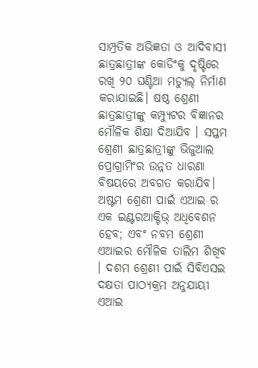ସାମ୍ପ୍ରତିକ ଅଭିଜ୍ଞତା ଓ ଆଦିବାସୀ ଛାତ୍ରଛାତ୍ରୀଙ୍କ କୋଡିଂକୁ ଦୃଷ୍ଟିରେ ରଖି ୨୦ ଘଣ୍ଟିଆ ମଡ୍ୟୁଲ୍ ନିର୍ମାଣ କରାଯାଇଛି। ଷଷ୍ଠ ଶ୍ରେଣୀ ଛାତ୍ରଛାତ୍ରୀଙ୍କୁ କମ୍ପ୍ୟୁଟର ବିଜ୍ଞାନର ମୌଳିକ ଶିକ୍ଷା ଦିଆଯିବ । ସପ୍ତମ ଶ୍ରେଣୀ ଛାତ୍ରଛାତ୍ରୀଙ୍କୁ ଭିଜୁଆଲ ପ୍ରୋଗ୍ରାମିଂର ଉନ୍ନତ ଧାରଣା ବିଷୟରେ ଅବଗତ କରାଯିବ। ଅଷ୍ଟମ ଶ୍ରେଣୀ ପାଇଁ ଏଆଇ ର ଏକ ଇଣ୍ଟରଆକ୍ଟିଭ୍ ଅଧିବେଶନ ହେବ; ଏବଂ ନବମ ଶ୍ରେଣୀ ଏଆଇର ମୌଳିକ ତାଲିମ ଶିଖିବ । ଦଶମ ଶ୍ରେଣୀ ପାଇଁ ସିବିଏସଇ ଦକ୍ଷତା ପାଠ୍ୟକ୍ରମ ଅନୁଯାୟୀ ଏଆଇ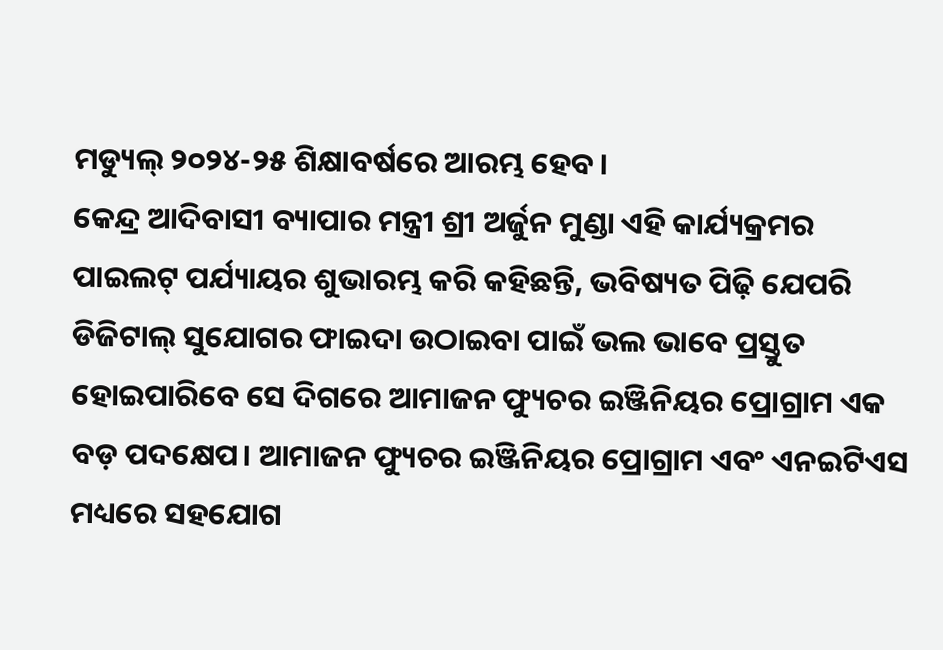ମଡ୍ୟୁଲ୍ ୨୦୨୪-୨୫ ଶିକ୍ଷାବର୍ଷରେ ଆରମ୍ଭ ହେବ।
କେନ୍ଦ୍ର ଆଦିବାସୀ ବ୍ୟାପାର ମନ୍ତ୍ରୀ ଶ୍ରୀ ଅର୍ଜୁନ ମୁଣ୍ଡା ଏହି କାର୍ଯ୍ୟକ୍ରମର ପାଇଲଟ୍ ପର୍ଯ୍ୟାୟର ଶୁଭାରମ୍ଭ କରି କହିଛନ୍ତି, ଭବିଷ୍ୟତ ପିଢ଼ି ଯେପରି ଡିଜିଟାଲ୍ ସୁଯୋଗର ଫାଇଦା ଉଠାଇବା ପାଇଁ ଭଲ ଭାବେ ପ୍ରସ୍ତୁତ ହୋଇପାରିବେ ସେ ଦିଗରେ ଆମାଜନ ଫ୍ୟୁଚର ଇଞ୍ଜିନିୟର ପ୍ରୋଗ୍ରାମ ଏକ ବଡ଼ ପଦକ୍ଷେପ। ଆମାଜନ ଫ୍ୟୁଚର ଇଞ୍ଜିନିୟର ପ୍ରୋଗ୍ରାମ ଏବଂ ଏନଇଟିଏସ ମଧ୍ୟରେ ସହଯୋଗ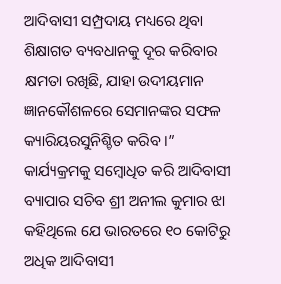ଆଦିବାସୀ ସମ୍ପ୍ରଦାୟ ମଧ୍ୟରେ ଥିବା ଶିକ୍ଷାଗତ ବ୍ୟବଧାନକୁ ଦୂର କରିବାର କ୍ଷମତା ରଖିଛି, ଯାହା ଉଦୀୟମାନ ଜ୍ଞାନକୌଶଳରେ ସେମାନଙ୍କର ସଫଳ କ୍ୟାରିୟରସୁନିଶ୍ଚିତ କରିବ ।”
କାର୍ଯ୍ୟକ୍ରମକୁ ସମ୍ବୋଧିତ କରି ଆଦିବାସୀ ବ୍ୟାପାର ସଚିବ ଶ୍ରୀ ଅନୀଲ କୁମାର ଝା କହିଥିଲେ ଯେ ଭାରତରେ ୧୦ କୋଟିରୁ ଅଧିକ ଆଦିବାସୀ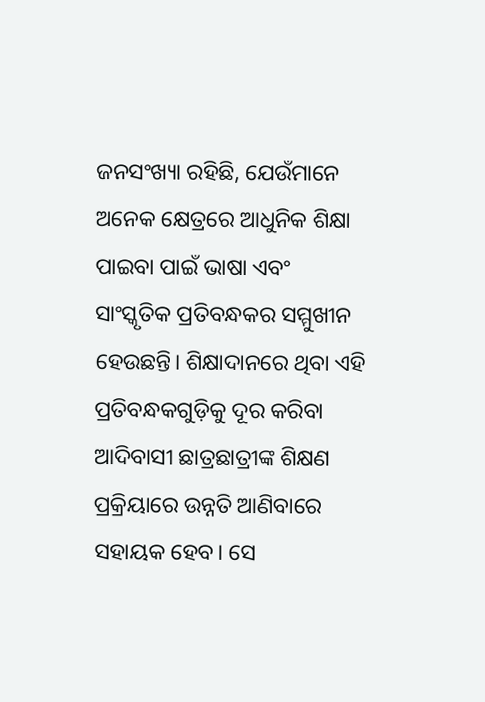ଜନସଂଖ୍ୟା ରହିଛି, ଯେଉଁମାନେ ଅନେକ କ୍ଷେତ୍ରରେ ଆଧୁନିକ ଶିକ୍ଷା ପାଇବା ପାଇଁ ଭାଷା ଏବଂ ସାଂସ୍କୃତିକ ପ୍ରତିବନ୍ଧକର ସମ୍ମୁଖୀନ ହେଉଛନ୍ତି। ଶିକ୍ଷାଦାନରେ ଥିବା ଏହି ପ୍ରତିବନ୍ଧକଗୁଡ଼ିକୁ ଦୂର କରିବା ଆଦିବାସୀ ଛାତ୍ରଛାତ୍ରୀଙ୍କ ଶିକ୍ଷଣ ପ୍ରକ୍ରିୟାରେ ଉନ୍ନତି ଆଣିବାରେ ସହାୟକ ହେବ। ସେ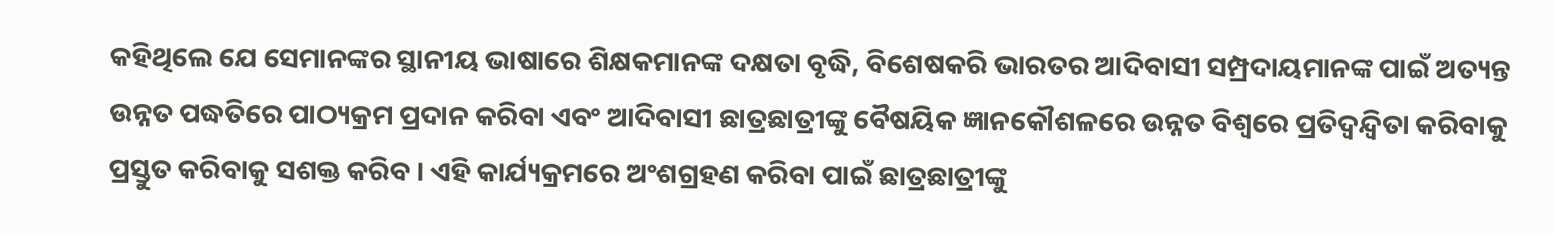କହିଥିଲେ ଯେ ସେମାନଙ୍କର ସ୍ଥାନୀୟ ଭାଷାରେ ଶିକ୍ଷକମାନଙ୍କ ଦକ୍ଷତା ବୃଦ୍ଧି, ବିଶେଷକରି ଭାରତର ଆଦିବାସୀ ସମ୍ପ୍ରଦାୟମାନଙ୍କ ପାଇଁ ଅତ୍ୟନ୍ତ ଉନ୍ନତ ପଦ୍ଧତିରେ ପାଠ୍ୟକ୍ରମ ପ୍ରଦାନ କରିବା ଏବଂ ଆଦିବାସୀ ଛାତ୍ରଛାତ୍ରୀଙ୍କୁ ବୈଷୟିକ ଜ୍ଞାନକୌଶଳରେ ଉନ୍ନତ ବିଶ୍ୱରେ ପ୍ରତିଦ୍ୱନ୍ଦ୍ୱିତା କରିବାକୁ ପ୍ରସ୍ତୁତ କରିବାକୁ ସଶକ୍ତ କରିବ । ଏହି କାର୍ଯ୍ୟକ୍ରମରେ ଅଂଶଗ୍ରହଣ କରିବା ପାଇଁ ଛାତ୍ରଛାତ୍ରୀଙ୍କୁ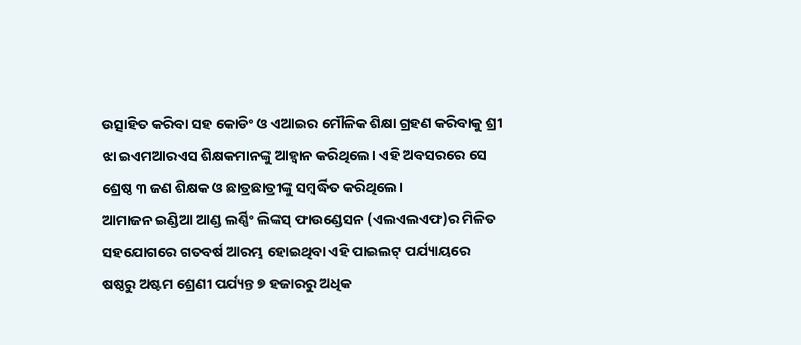ଉତ୍ସାହିତ କରିବା ସହ କୋଡିଂ ଓ ଏଆଇର ମୌଳିକ ଶିକ୍ଷା ଗ୍ରହଣ କରିବାକୁ ଶ୍ରୀ ଝା ଇଏମଆରଏସ ଶିକ୍ଷକମାନଙ୍କୁ ଆହ୍ୱାନ କରିଥିଲେ। ଏହି ଅବସରରେ ସେ ଶ୍ରେଷ୍ଠ ୩ ଜଣ ଶିକ୍ଷକ ଓ ଛାତ୍ରଛାତ୍ରୀଙ୍କୁ ସମ୍ବର୍ଦ୍ଧିତ କରିଥିଲେ।
ଆମାଜନ ଇଣ୍ଡିଆ ଆଣ୍ଡ ଲର୍ଣ୍ଣିଂ ଲିଙ୍କସ୍ ଫାଉଣ୍ଡେସନ (ଏଲଏଲଏଫ)ର ମିଳିତ ସହଯୋଗରେ ଗତବର୍ଷ ଆରମ୍ଭ ହୋଇଥିବା ଏହି ପାଇଲଟ୍ ପର୍ଯ୍ୟାୟରେ ଷଷ୍ଠରୁ ଅଷ୍ଟମ ଶ୍ରେଣୀ ପର୍ଯ୍ୟନ୍ତ ୭ ହଜାରରୁ ଅଧିକ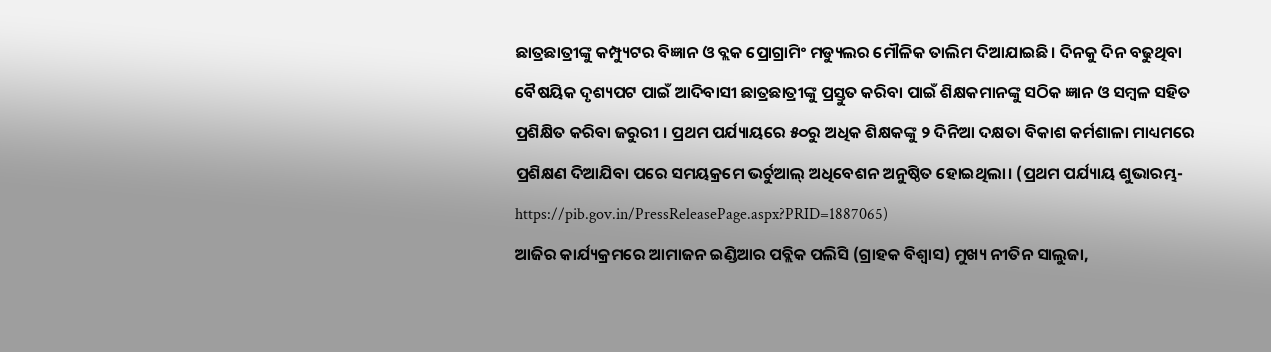ଛାତ୍ରଛାତ୍ରୀଙ୍କୁ କମ୍ପ୍ୟୁଟର ବିଜ୍ଞାନ ଓ ବ୍ଲକ ପ୍ରୋଗ୍ରାମିଂ ମଡ୍ୟୁଲର ମୌଳିକ ତାଲିମ ଦିଆଯାଇଛି। ଦିନକୁ ଦିନ ବଢୁଥିବା ବୈଷୟିକ ଦୃଶ୍ୟପଟ ପାଇଁ ଆଦିବାସୀ ଛାତ୍ରଛାତ୍ରୀଙ୍କୁ ପ୍ରସ୍ତୁତ କରିବା ପାଇଁ ଶିକ୍ଷକମାନଙ୍କୁ ସଠିକ ଜ୍ଞାନ ଓ ସମ୍ବଳ ସହିତ ପ୍ରଶିକ୍ଷିତ କରିବା ଜରୁରୀ । ପ୍ରଥମ ପର୍ଯ୍ୟାୟରେ ୫୦ରୁ ଅଧିକ ଶିକ୍ଷକଙ୍କୁ ୨ ଦିନିଆ ଦକ୍ଷତା ବିକାଶ କର୍ମଶାଳା ମାଧ୍ୟମରେ ପ୍ରଶିକ୍ଷଣ ଦିଆଯିବା ପରେ ସମୟକ୍ରମେ ଭର୍ଚୁଆଲ୍ ଅଧିବେଶନ ଅନୁଷ୍ଠିତ ହୋଇଥିଲା। (ପ୍ରଥମ ପର୍ଯ୍ୟାୟ ଶୁଭାରମ୍ଭ-https://pib.gov.in/PressReleasePage.aspx?PRID=1887065)
ଆଜିର କାର୍ଯ୍ୟକ୍ରମରେ ଆମାଜନ ଇଣ୍ଡିଆର ପବ୍ଲିକ ପଲିସି (ଗ୍ରାହକ ବିଶ୍ୱାସ) ମୁଖ୍ୟ ନୀତିନ ସାଲୁଜା,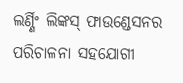ଲର୍ଣ୍ଣିଂ ଲିଙ୍କସ୍ ଫାଉଣ୍ଡେସନର ପରିଚାଳନା ସହଯୋଗୀ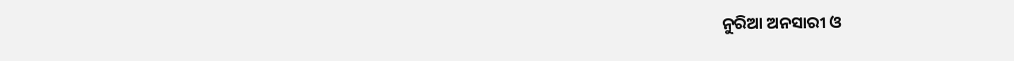ନୁରିଆ ଅନସାରୀ ଓ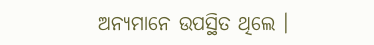ଅନ୍ୟମାନେ ଉପସ୍ଥିତ ଥିଲେ ।